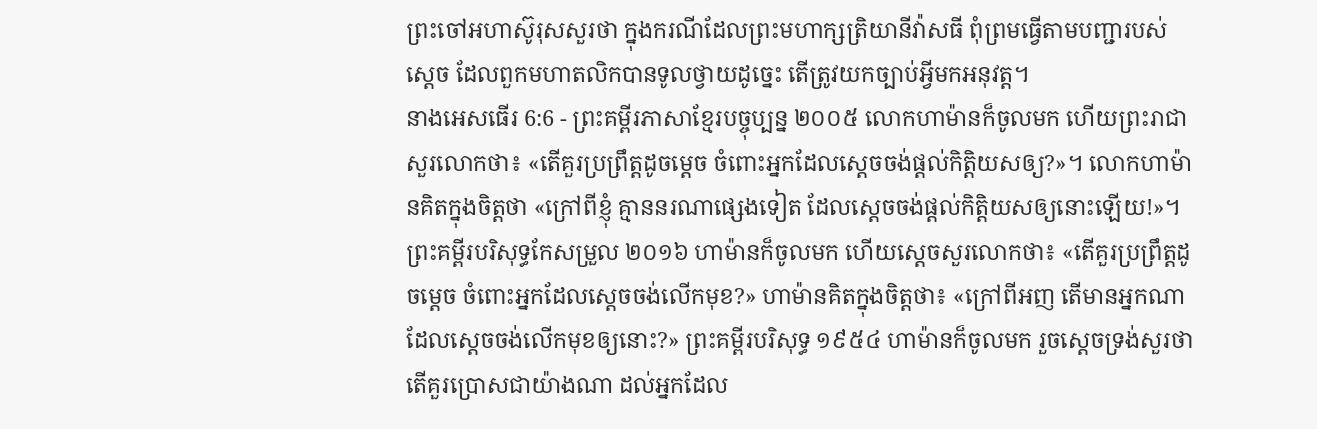ព្រះចៅអហាស៊ូរុសសួរថា ក្នុងករណីដែលព្រះមហាក្សត្រិយានីវ៉ាសធី ពុំព្រមធ្វើតាមបញ្ជារបស់ស្ដេច ដែលពួកមហាតលិកបានទូលថ្វាយដូច្នេះ តើត្រូវយកច្បាប់អ្វីមកអនុវត្ត។
នាងអេសធើរ 6:6 - ព្រះគម្ពីរភាសាខ្មែរបច្ចុប្បន្ន ២០០៥ លោកហាម៉ានក៏ចូលមក ហើយព្រះរាជាសួរលោកថា៖ «តើគួរប្រព្រឹត្តដូចម្ដេច ចំពោះអ្នកដែលស្ដេចចង់ផ្ដល់កិត្តិយសឲ្យ?»។ លោកហាម៉ានគិតក្នុងចិត្តថា «ក្រៅពីខ្ញុំ គ្មាននរណាផ្សេងទៀត ដែលស្ដេចចង់ផ្ដល់កិត្តិយសឲ្យនោះឡើយ!»។ ព្រះគម្ពីរបរិសុទ្ធកែសម្រួល ២០១៦ ហាម៉ានក៏ចូលមក ហើយស្ដេចសួរលោកថា៖ «តើគួរប្រព្រឹត្តដូចម្ដេច ចំពោះអ្នកដែលស្តេចចង់លើកមុខ?» ហាម៉ានគិតក្នុងចិត្តថា៖ «ក្រៅពីអញ តើមានអ្នកណាដែលស្ដេចចង់លើកមុខឲ្យនោះ?» ព្រះគម្ពីរបរិសុទ្ធ ១៩៥៤ ហាម៉ានក៏ចូលមក រួចស្តេចទ្រង់សួរថា តើគួរប្រោសជាយ៉ាងណា ដល់អ្នកដែល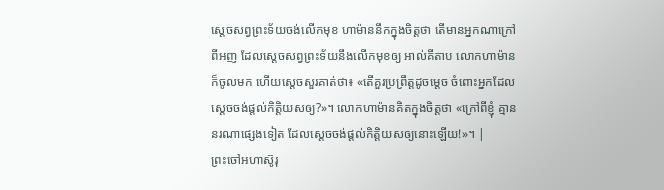ស្តេចសព្វព្រះទ័យចង់លើកមុខ ហាម៉ាននឹកក្នុងចិត្តថា តើមានអ្នកណាក្រៅពីអញ ដែលស្តេចសព្វព្រះទ័យនឹងលើកមុខឲ្យ អាល់គីតាប លោកហាម៉ានក៏ចូលមក ហើយស្តេចសួរគាត់ថា៖ «តើគួរប្រព្រឹត្តដូចម្ដេច ចំពោះអ្នកដែលស្ដេចចង់ផ្ដល់កិត្តិយសឲ្យ?»។ លោកហាម៉ានគិតក្នុងចិត្តថា «ក្រៅពីខ្ញុំ គ្មាននរណាផ្សេងទៀត ដែលស្ដេចចង់ផ្ដល់កិត្តិយសឲ្យនោះឡើយ!»។ |
ព្រះចៅអហាស៊ូរុ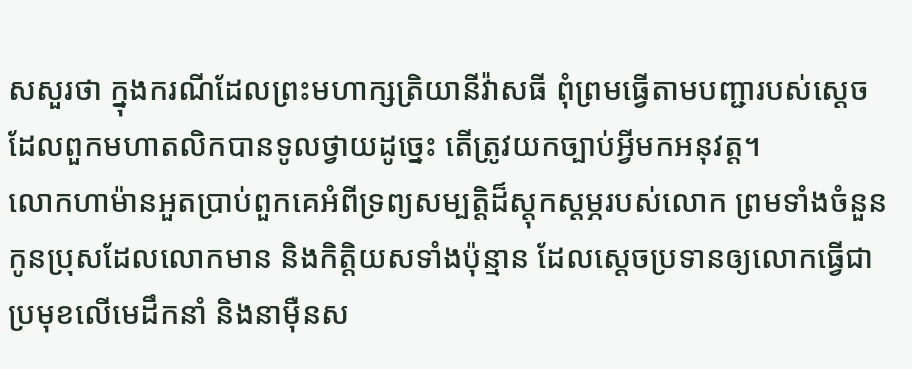សសួរថា ក្នុងករណីដែលព្រះមហាក្សត្រិយានីវ៉ាសធី ពុំព្រមធ្វើតាមបញ្ជារបស់ស្ដេច ដែលពួកមហាតលិកបានទូលថ្វាយដូច្នេះ តើត្រូវយកច្បាប់អ្វីមកអនុវត្ត។
លោកហាម៉ានអួតប្រាប់ពួកគេអំពីទ្រព្យសម្បត្តិដ៏ស្ដុកស្ដម្ភរបស់លោក ព្រមទាំងចំនួនកូនប្រុសដែលលោកមាន និងកិត្តិយសទាំងប៉ុន្មាន ដែលស្ដេចប្រទានឲ្យលោកធ្វើជាប្រមុខលើមេដឹកនាំ និងនាម៉ឺនស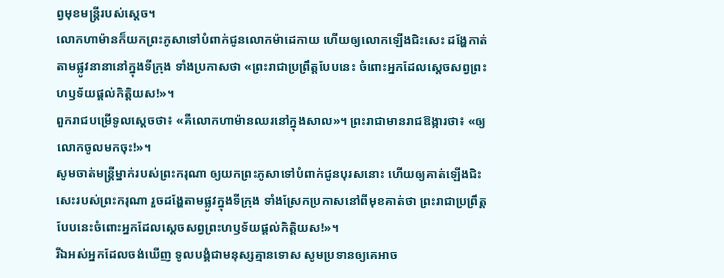ព្វមុខមន្ត្រីរបស់ស្ដេច។
លោកហាម៉ានក៏យកព្រះភូសាទៅបំពាក់ជូនលោកម៉ាដេកាយ ហើយឲ្យលោកឡើងជិះសេះ ដង្ហែកាត់តាមផ្លូវនានានៅក្នុងទីក្រុង ទាំងប្រកាសថា «ព្រះរាជាប្រព្រឹត្តបែបនេះ ចំពោះអ្នកដែលស្ដេចសព្វព្រះហឫទ័យផ្ដល់កិត្តិយស!»។
ពួករាជបម្រើទូលស្ដេចថា៖ «គឺលោកហាម៉ានឈរនៅក្នុងសាល»។ ព្រះរាជាមានរាជឱង្ការថា៖ «ឲ្យលោកចូលមកចុះ!»។
សូមចាត់មន្ត្រីម្នាក់របស់ព្រះករុណា ឲ្យយកព្រះភូសាទៅបំពាក់ជូនបុរសនោះ ហើយឲ្យគាត់ឡើងជិះសេះរបស់ព្រះករុណា រួចដង្ហែតាមផ្លូវក្នុងទីក្រុង ទាំងស្រែកប្រកាសនៅពីមុខគាត់ថា ព្រះរាជាប្រព្រឹត្តបែបនេះចំពោះអ្នកដែលស្ដេចសព្វព្រះហឫទ័យផ្ដល់កិត្តិយស!»។
រីឯអស់អ្នកដែលចង់ឃើញ ទូលបង្គំជាមនុស្សគ្មានទោស សូមប្រទានឲ្យគេអាច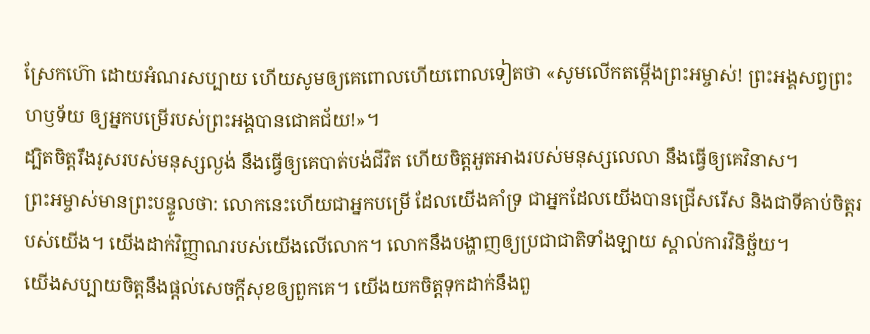ស្រែកហ៊ោ ដោយអំណរសប្បាយ ហើយសូមឲ្យគេពោលហើយពោលទៀតថា «សូមលើកតម្កើងព្រះអម្ចាស់! ព្រះអង្គសព្វព្រះហឫទ័យ ឲ្យអ្នកបម្រើរបស់ព្រះអង្គបានជោគជ័យ!»។
ដ្បិតចិត្តរឹងរូសរបស់មនុស្សល្ងង់ នឹងធ្វើឲ្យគេបាត់បង់ជីវិត ហើយចិត្តអួតអាងរបស់មនុស្សលេលា នឹងធ្វើឲ្យគេវិនាស។
ព្រះអម្ចាស់មានព្រះបន្ទូលថា: លោកនេះហើយជាអ្នកបម្រើ ដែលយើងគាំទ្រ ជាអ្នកដែលយើងបានជ្រើសរើស និងជាទីគាប់ចិត្តរបស់យើង។ យើងដាក់វិញ្ញាណរបស់យើងលើលោក។ លោកនឹងបង្ហាញឲ្យប្រជាជាតិទាំងឡាយ ស្គាល់ការវិនិច្ឆ័យ។
យើងសប្បាយចិត្តនឹងផ្ដល់សេចក្ដីសុខឲ្យពួកគេ។ យើងយកចិត្តទុកដាក់នឹងពួ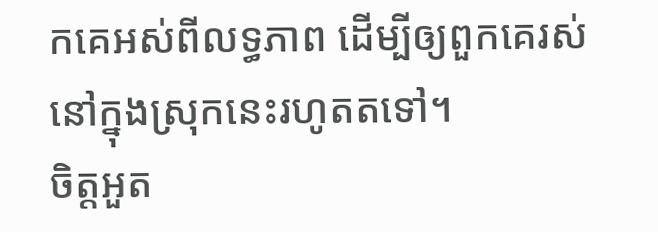កគេអស់ពីលទ្ធភាព ដើម្បីឲ្យពួកគេរស់នៅក្នុងស្រុកនេះរហូតតទៅ។
ចិត្តអួត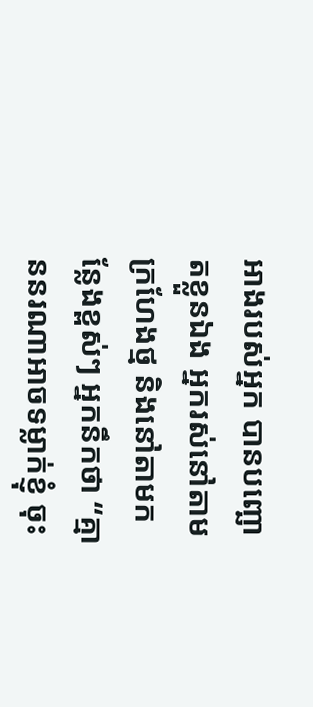អាងរបស់អ្នក បានបញ្ឆោតខ្លួនឯង អ្នករស់នៅតាមក្រហែងថ្ម និងនៅតាមកន្លែងខ្ពស់ៗ អ្នកនឹកថា “គ្មាននរណាអាចទម្លាក់ខ្ញុំ ចុះ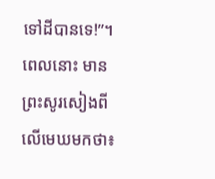ទៅដីបានទេ!”។
ពេលនោះ មានព្រះសូរសៀងពីលើមេឃមកថា៖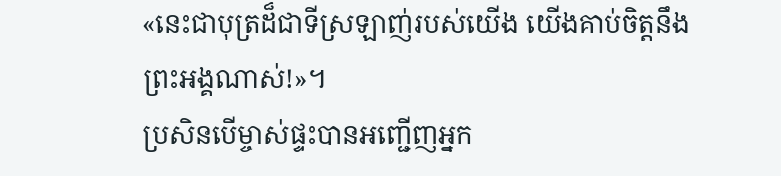«នេះជាបុត្រដ៏ជាទីស្រឡាញ់របស់យើង យើងគាប់ចិត្តនឹងព្រះអង្គណាស់!»។
ប្រសិនបើម្ចាស់ផ្ទះបានអញ្ជើញអ្នក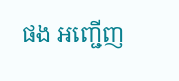ផង អញ្ជើញ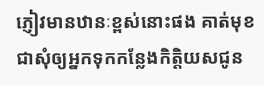ភ្ញៀវមានឋានៈខ្ពស់នោះផង គាត់មុខជាសុំឲ្យអ្នកទុកកន្លែងកិត្តិយសជូន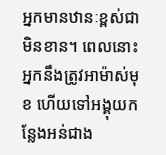អ្នកមានឋានៈខ្ពស់ជាមិនខាន។ ពេលនោះ អ្នកនឹងត្រូវអាម៉ាស់មុខ ហើយទៅអង្គុយកន្លែងអន់ជាង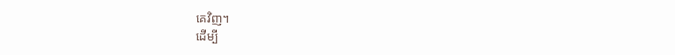គេវិញ។
ដើម្បី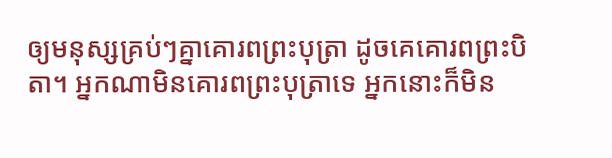ឲ្យមនុស្សគ្រប់ៗគ្នាគោរពព្រះបុត្រា ដូចគេគោរពព្រះបិតា។ អ្នកណាមិនគោរពព្រះបុត្រាទេ អ្នកនោះក៏មិន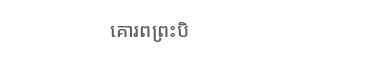គោរពព្រះបិ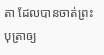តា ដែលបានចាត់ព្រះបុត្រាឲ្យ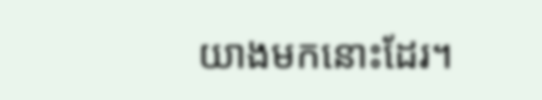យាងមកនោះដែរ។